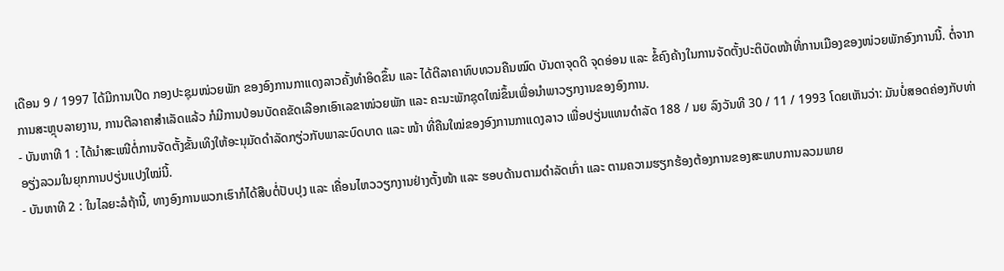ເດືອນ 9 / 1997 ໄດ້ມີການເປີດ ກອງປະຊຸມໜ່ວຍພັກ ຂອງອົງການກາແດງລາວຄັ້ງທຳອິດຂຶ້ນ ແລະ ໄດ້ຕີລາຄາທົບທວນຄືນໝົດ ບັນດາຈຸດດີ ຈຸດອ່ອນ ແລະ ຂໍ້ຄົງຄ້າງໃນການຈັດຕັ້ງປະຕິບັດໜ້າທີ່ການເມືອງຂອງໜ່ວຍພັກອົງການນີ້. ຕໍ່ຈາກການສະຫຼຸບລາຍງານ, ການຕີລາຄາສໍາເລັດແລ້ວ ກໍມີການປ່ອນບັດຄຂັດເລືອກເອົາເລຂາໜ່ວຍພັກ ແລະ ຄະນະພັກຊຸດໃໝ່ຂຶ້ນເພື່ອນຳພາວຽກງານຂອງອົງການ.
- ບັນຫາທີ 1 : ໄດ້ນຳສະເໜີຕໍ່ການຈັດຕັ້ງຂັ້ນເທິງໃຫ້ອະນຸມັດດຳລັດກຽ່ວກັບພາລະບົດບາດ ແລະ ໜ້າ ທີ່ຄືນໃໝ່ຂອງອົງການກາແດງລາວ ເພື່ອປຽ່ນແທນດຳລັດ 188 / ນຍ ລົງວັນທີ 30 / 11 / 1993 ໂດຍເຫັນວ່າ: ມັນບໍ່ສອດຄ່ອງກັບທ່າອຽ່ງລວມໃນຍຸກການປຽ່ນແປງໃໝ່ນີ້.
- ບັນຫາທີ 2 : ໃນໄລຍະລໍຖ້ານີ້, ທາງອົງການພວກເຮົາກໍໄດ້ສືບຕໍ່ປັບປຸງ ແລະ ເຄື່ອນໄຫວວຽກງານຢ່າງຕັ້ງໜ້າ ແລະ ຮອບດ້ານຕາມດຳລັດເກົ່າ ແລະ ຕາມຄວາມຮຽກຮ້ອງຕ້ອງການຂອງສະພາບການລວມພາຍ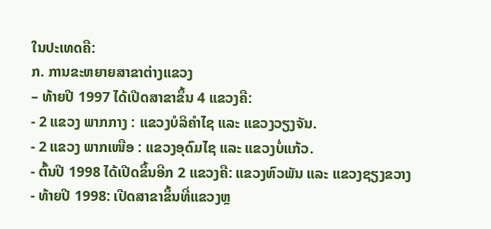ໃນປະເທດຄື:
ກ. ການຂະຫຍາຍສາຂາຕ່າງແຂວງ
– ທ້າຍປີ 1997 ໄດ້ເປີດສາຂາຂຶ້ນ 4 ແຂວງຄື:
- 2 ແຂວງ ພາກກາງ : ແຂວງບໍລິຄໍາໄຊ ແລະ ແຂວງວຽງຈັນ.
- 2 ແຂວງ ພາກເໜືອ : ແຂວງອຸດົມໄຊ ແລະ ແຂວງບໍ່ແກ້ວ.
- ຕົ້ນປີ 1998 ໄດ້ເປີດຂຶ້ນອີກ 2 ແຂວງຄື: ແຂວງຫົວພັນ ແລະ ແຂວງຊຽງຂວາງ
- ທ້າຍປີ 1998: ເປີດສາຂາຂຶ້ນທີ່ແຂວງຫຼ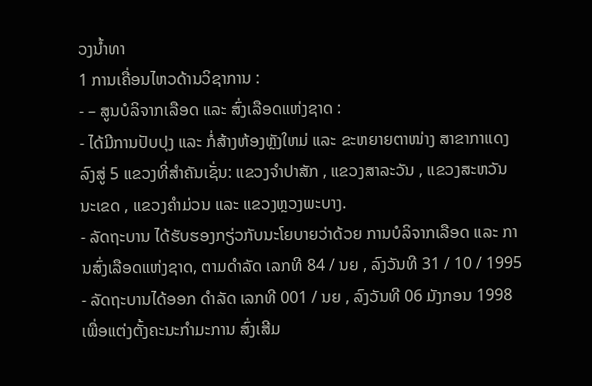ວງນໍ້າທາ
1 ການເຄື່ອນໄຫວດ້ານວິຊາການ :
- – ສູນບໍລິຈາກເລືອດ ແລະ ສົ່ງເລືອດແຫ່ງຊາດ :
- ໄດ້ມີການປັບປຸງ ແລະ ກໍ່ສ້າງຫ້ອງຫຼັງໃຫມ່ ແລະ ຂະຫຍາຍຕາໜ່າງ ສາຂາກາແດງ ລົງສູ່ 5 ແຂວງທີ່ສຳຄັນເຊັ່ນ: ແຂວງຈຳປາສັກ , ແຂວງສາລະວັນ , ແຂວງສະຫວັນນະເຂດ , ແຂວງຄຳມ່ວນ ແລະ ແຂວງຫຼວງພະບາງ.
- ລັດຖະບານ ໄດ້ຮັບຮອງກຽ່ວກັບນະໂຍບາຍວ່າດ້ວຍ ການບໍລິຈາກເລືອດ ແລະ ການສົ່ງເລືອດແຫ່ງຊາດ, ຕາມດຳລັດ ເລກທີ 84 / ນຍ , ລົງວັນທີ 31 / 10 / 1995
- ລັດຖະບານໄດ້ອອກ ດຳລັດ ເລກທີ 001 / ນຍ , ລົງວັນທີ 06 ມັງກອນ 1998 ເພື່ອແຕ່ງຕັ້ງຄະນະກຳມະການ ສົ່ງເສີມ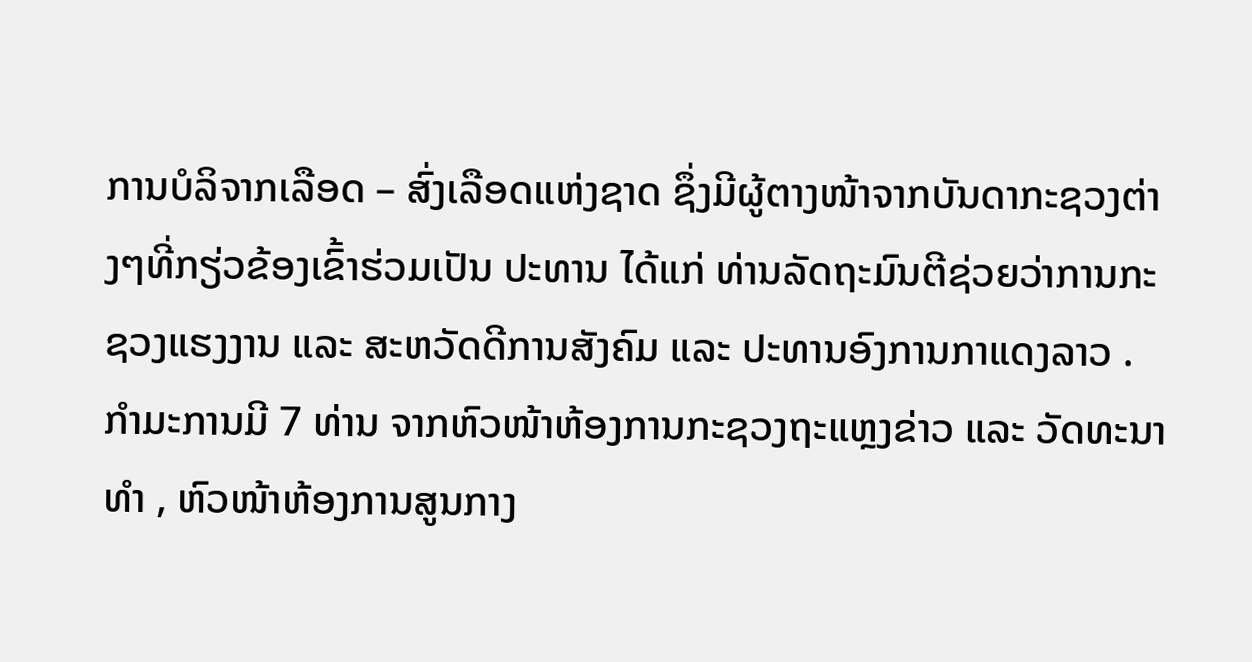ການບໍລິຈາກເລືອດ – ສົ່ງເລືອດແຫ່ງຊາດ ຊຶ່ງມີຜູ້ຕາງໜ້າຈາກບັນດາກະຊວງຕ່າງໆທີ່ກຽ່ວຂ້ອງເຂົ້າຮ່ວມເປັນ ປະທານ ໄດ້ແກ່ ທ່ານລັດຖະມົນຕີຊ່ວຍວ່າການກະຊວງແຮງງານ ແລະ ສະຫວັດດີການສັງຄົມ ແລະ ປະທານອົງການກາແດງລາວ . ກໍາມະການມີ 7 ທ່ານ ຈາກຫົວໜ້າຫ້ອງການກະຊວງຖະແຫຼງຂ່າວ ແລະ ວັດທະນາທຳ , ຫົວໜ້າຫ້ອງການສູນກາງ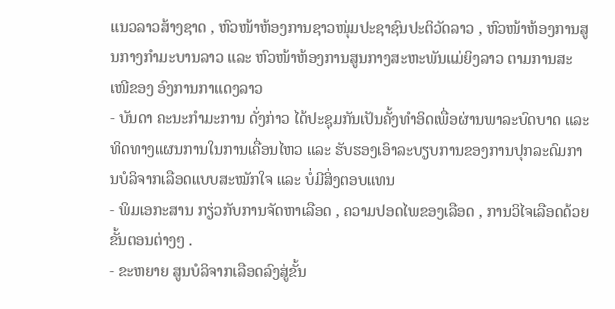ແນວລາວສ້າງຊາດ , ຫົວໜ້າຫ້ອງການຊາວໜຸ່ມປະຊາຊົນປະຕິວັດລາວ , ຫົວໜ້າຫ້ອງການສູນກາງກໍາມະບານລາວ ແລະ ຫົວໜ້າຫ້ອງການສູນກາງສະຫະພັນແມ່ຍິງລາວ ຕາມການສະເໜີຂອງ ອົງການກາແດງລາວ
- ບັນດາ ຄະນະກຳມະການ ດັ່ງກ່າວ ໄດ້ປະຊຸມກັນເປັນຄັ້ງທຳອິດເພື່ອຜ່ານພາລະບົດບາດ ແລະ ທິດທາງແຜນການໃນການເຄື່ອນໄຫວ ແລະ ຮັບຮອງເອົາລະບຽບການຂອງການປຸກລະດົມການບໍລິຈາກເລືອດແບບສະໝັກໃຈ ແລະ ບໍ່ມີສິ່ງຕອບແທນ
- ພິມເອກະສານ ກຽ່ວກັບການຈັດຫາເລືອດ , ຄວາມປອດໄພຂອງເລືອດ , ການວິໄຈເລືອດດ້ວຍຂັ້ນຕອນຕ່າງໆ .
- ຂະຫຍາຍ ສູນບໍລິຈາກເລືອດລົງສູ່ຂັ້ນ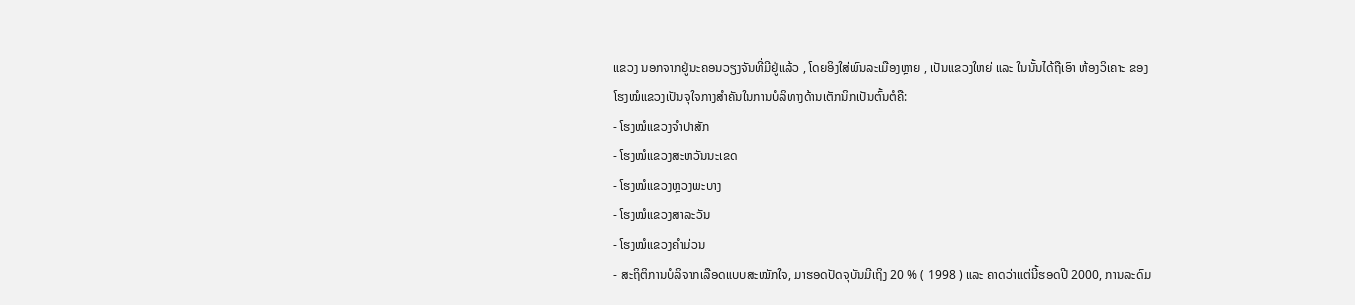ແຂວງ ນອກຈາກຢູ່ນະຄອນວຽງຈັນທີ່ມີຢູ່ແລ້ວ , ໂດຍອິງໃສ່ພົນລະເມືອງຫຼາຍ , ເປັນແຂວງໃຫຍ່ ແລະ ໃນນັ້ນໄດ້ຖືເອົາ ຫ້ອງວິເຄາະ ຂອງໂຮງໝໍແຂວງເປັນຈຸໃຈກາງສຳຄັນໃນການບໍລິທາງດ້ານເຕັກນິກເປັນຕົ້ນຕໍຄື:
- ໂຮງໝໍແຂວງຈຳປາສັກ
- ໂຮງໝໍແຂວງສະຫວັນນະເຂດ
- ໂຮງໝໍແຂວງຫຼວງພະບາງ
- ໂຮງໝໍແຂວງສາລະວັນ
- ໂຮງໝໍແຂວງຄຳມ່ວນ
- ສະຖິຕິການບໍລິຈາກເລືອດແບບສະໝັກໃຈ, ມາຮອດປັດຈຸບັນມີເຖິງ 20 % ( 1998 ) ແລະ ຄາດວ່າແຕ່ນີ້ຮອດປີ 2000, ການລະດົມ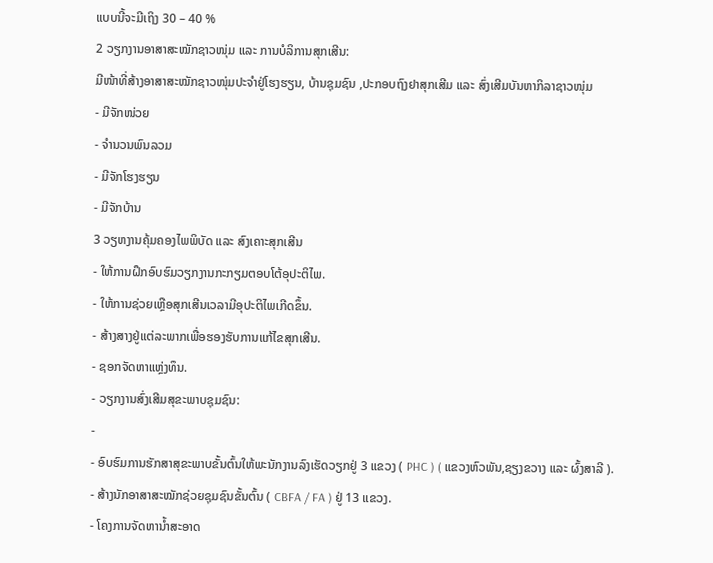ແບບນີ້ຈະມີເຖິງ 30 – 40 %
2 ວຽກງານອາສາສະໝັກຊາວໜຸ່ມ ແລະ ການບໍລິການສຸກເສີນ:
ມີໜ້າທີ່ສ້າງອາສາສະໝັກຊາວໜຸ່ມປະຈຳຢູ່ໂຮງຮຽນ, ບ້ານຊຸມຊົນ ,ປະກອບຖົງຢາສຸກເສີມ ແລະ ສົ່ງເສີມບັນຫາກິລາຊາວໜຸ່ມ
- ມີຈັກໜ່ວຍ
- ຈໍານວນພົນລວມ
- ມີຈັກໂຮງຮຽນ
- ມີຈັກບ້ານ
3 ວຽຫງານຄຸ້ມຄອງໄພພິບັດ ແລະ ສົງເຄາະສຸກເສີນ
- ໃຫ້ການຝຶກອົບຮົມວຽກງານກະກຽມຕອບໂຕ້ອຸປະຕິໄພ.
- ໃຫ້ການຊ່ວຍເຫຼືອສຸກເສີນເວລາມີອຸປະຕິໄພເກີດຂຶ້ນ.
- ສ້າງສາງຢູ່ແຕ່ລະພາກເພື່ອຮອງຮັບການແກ້ໄຂສຸກເສີນ.
- ຊອກຈັດຫາແຫຼ່ງທຶນ.
- ວຽກງານສົ່ງເສີມສຸຂະພາບຊຸມຊົນ:
-
- ອົບຮົມການຮັກສາສຸຂະພາບຂັ້ນຕົ້ນໃຫ້ພະນັກງານລົງເຮັດວຽກຢູ່ 3 ແຂວງ ( PHC ) ( ແຂວງຫົວພັນ,ຊຽງຂວາງ ແລະ ຜົ້ງສາລີ ).
- ສ້າງນັກອາສາສະໝັກຊ່ວຍຊຸມຊົນຂັ້ນຕົ້ນ ( CBFA / FA ) ຢູ່ 13 ແຂວງ.
- ໂຄງການຈັດຫານ້ຳສະອາດ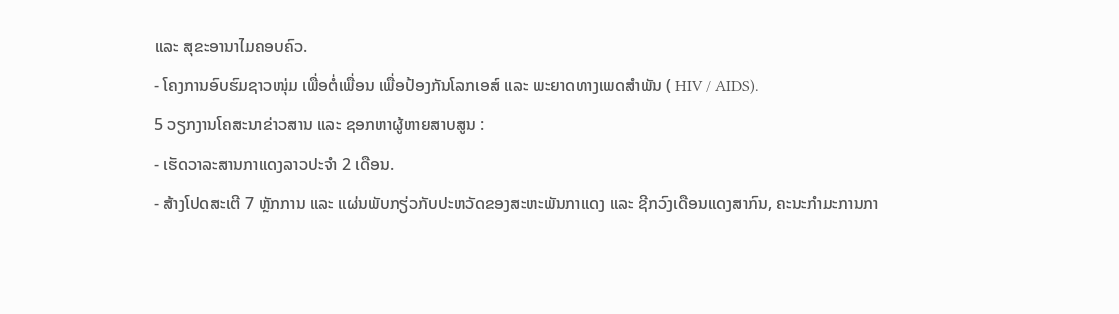ແລະ ສຸຂະອານາໄມຄອບຄົວ.
- ໂຄງການອົບຮົມຊາວໜຸ່ມ ເພື່ອຕໍ່ເພື່ອນ ເພື່ອປ້ອງກັນໂລກເອສ໌ ແລະ ພະຍາດທາງເພດສຳພັນ ( HIV / AIDS).
5 ວຽກງານໂຄສະນາຂ່າວສານ ແລະ ຊອກຫາຜູ້ຫາຍສາບສູນ :
- ເຮັດວາລະສານກາແດງລາວປະຈຳ 2 ເດືອນ.
- ສ້າງໂປດສະເຕີ 7 ຫຼັກການ ແລະ ແຜ່ນພັບກຽ່ວກັບປະຫວັດຂອງສະຫະພັນກາແດງ ແລະ ຊີກວົງເດືອນແດງສາກົນ, ຄະນະກຳມະການກາ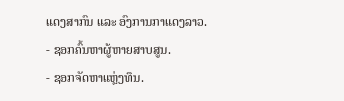ແດງສາກົນ ແລະ ອົງການກາແດງລາວ.
- ຊອກຄົ້ນຫາຜູ້ຫາຍສາບສູນ.
- ຊອກຈັດຫາແຫຼ່ງທຶນ.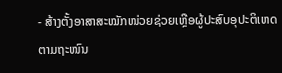- ສ້າງຕັ້ງອາສາສະໝັກໜ່ວຍຊ່ວຍເຫຼືອຜູ້ປະສົບອຸປະຕິເຫດຕາມຖະໜົນ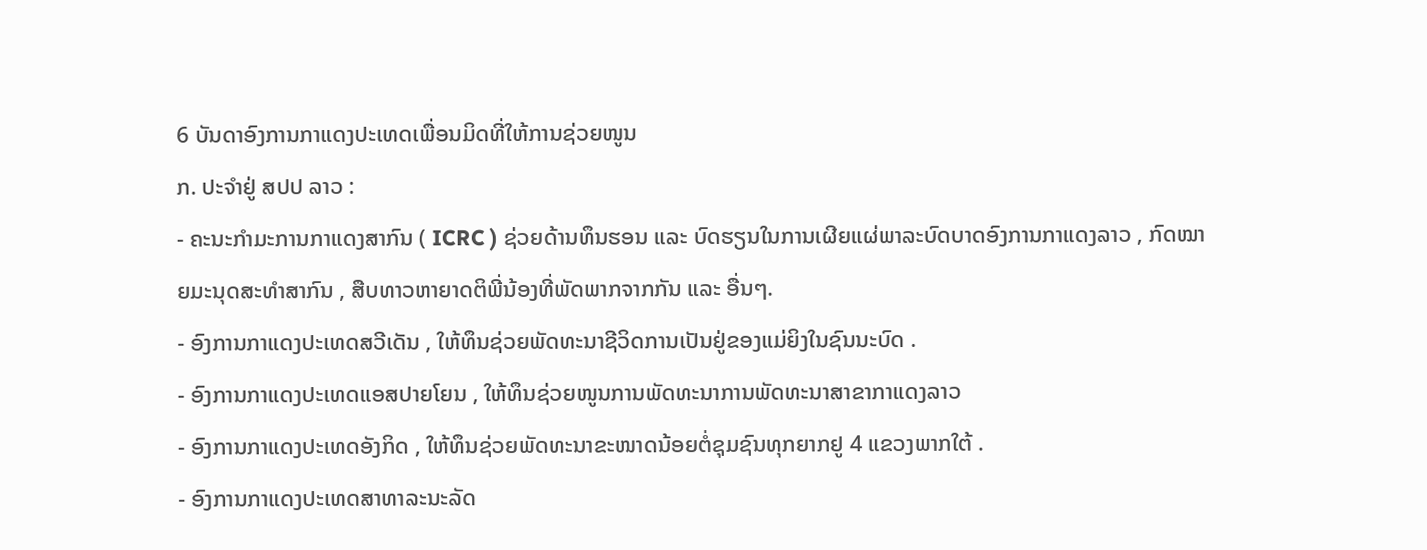6 ບັນດາອົງການກາແດງປະເທດເພື່ອນມິດທີ່ໃຫ້ການຊ່ວຍໜູນ
ກ. ປະຈຳຢູ່ ສປປ ລາວ :
- ຄະນະກໍາມະການກາແດງສາກົນ ( ICRC ) ຊ່ວຍດ້ານທຶນຮອນ ແລະ ບົດຮຽນໃນການເຜີຍແຜ່ພາລະບົດບາດອົງການກາແດງລາວ , ກົດໝາຍມະນຸດສະທຳສາກົນ , ສືບທາວຫາຍາດຕິພີ່ນ້ອງທີ່ພັດພາກຈາກກັນ ແລະ ອື່ນໆ.
- ອົງການກາແດງປະເທດສວີເດັນ , ໃຫ້ທຶນຊ່ວຍພັດທະນາຊີວິດການເປັນຢູ່ຂອງແມ່ຍິງໃນຊົນນະບົດ .
- ອົງການກາແດງປະເທດແອສປາຍໂຍນ , ໃຫ້ທຶນຊ່ວຍໜູນການພັດທະນາການພັດທະນາສາຂາກາແດງລາວ
- ອົງການກາແດງປະເທດອັງກິດ , ໃຫ້ທຶນຊ່ວຍພັດທະນາຂະໜາດນ້ອຍຕໍ່ຊຸມຊົນທຸກຍາກຢູ 4 ແຂວງພາກໃຕ້ .
- ອົງການກາແດງປະເທດສາທາລະນະລັດ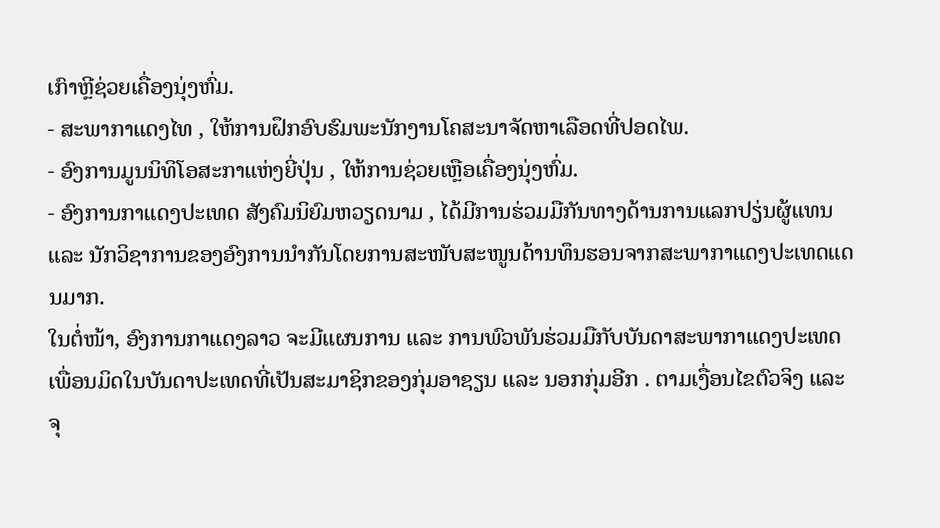ເກົາຫຼີຊ່ວຍເຄື່ອງນຸ່ງຫົ່ມ.
- ສະພາກາແດງໄທ , ໃຫ້ການຝຶກອົບຮົມພະນັກງານໂຄສະນາຈັດຫາເລືອດທີ່ປອດໄພ.
- ອົງການມູນນິທິໂອສະກາແຫ່ງຍີ່ປຸ່ນ , ໃຫ້ການຊ່ວຍເຫຼືອເຄື່ອງນຸ່ງຫົ່ມ.
- ອົງການກາແດງປະເທດ ສັງຄົມນິຍົມຫວຽດນາມ , ໄດ້ມີການຮ່ວມມືກັນທາງດ້ານການແລກປຽ່ນຜູ້ແທນ ແລະ ນັກວິຊາການຂອງອົງການນຳກັນໂດຍການສະໜັບສະໜູນດ້ານທຶນຮອນຈາກສະພາກາແດງປະເທດແດນມາກ.
ໃນຕໍ່ໜ້າ, ອົງການກາແດງລາວ ຈະມີແຜນການ ແລະ ການພົວພັນຮ່ວມມືກັບບັນດາສະພາກາແດງປະເທດເພື່ອນມິດໃນບັນດາປະເທດທີ່ເປັນສະມາຊິກຂອງກຸ່ມອາຊຽນ ແລະ ນອກກຸ່ມອີກ . ຕາມເງື່ອນໄຂຕົວຈິງ ແລະ ຈຸ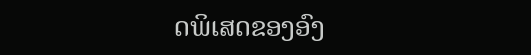ດພິເສດຂອງອົງ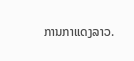ການກາແດງລາວ.